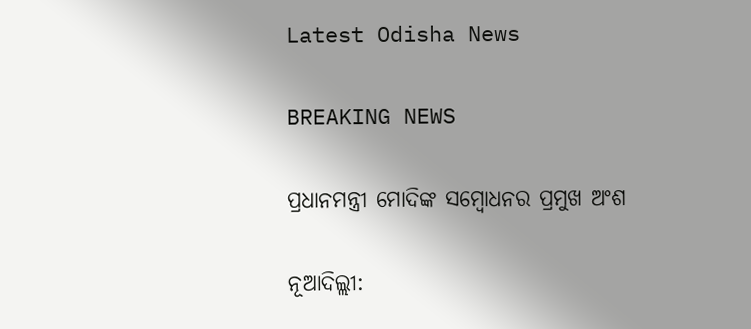Latest Odisha News

BREAKING NEWS

ପ୍ରଧାନମନ୍ତ୍ରୀ ମୋଦିଙ୍କ ସମ୍ବୋଧନର ପ୍ରମୁଖ ଅଂଶ

ନୂଆଦିଲ୍ଲୀ: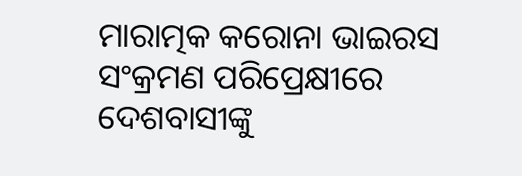ମାରାତ୍ମକ କରୋନା ଭାଇରସ ସଂକ୍ରମଣ ପରିପ୍ରେକ୍ଷୀରେ ଦେଶବାସୀଙ୍କୁ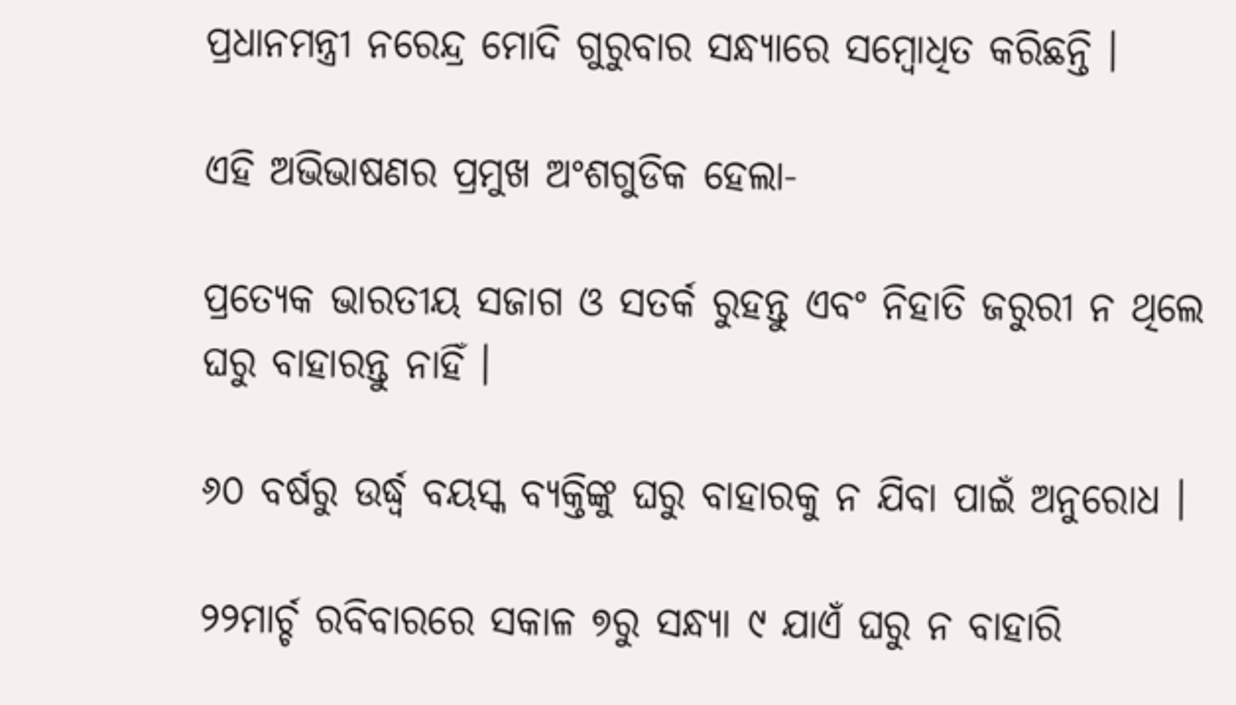ପ୍ରଧାନମନ୍ତ୍ରୀ ନରେନ୍ଦ୍ର ମୋଦି ଗୁରୁବାର ସନ୍ଧ୍ୟାରେ ସମ୍ବୋଧିତ କରିଛନ୍ତି ।

ଏହି ଅଭିଭାଷଣର ପ୍ରମୁଖ ଅଂଶଗୁଡିକ ହେଲା-

ପ୍ରତ୍ୟେକ ଭାରତୀୟ ସଜାଗ ଓ ସତର୍କ ରୁହନ୍ତୁ ଏବଂ ନିହାତି ଜରୁରୀ ନ ଥିଲେ ଘରୁ ବାହାରନ୍ତୁ ନାହିଁ ।

୬୦ ବର୍ଷରୁ ଉର୍ଦ୍ଧ୍ୱ ବୟସ୍କ ବ୍ୟକ୍ତିଙ୍କୁ ଘରୁ ବାହାରକୁ ନ ଯିବା ପାଇଁ ଅନୁରୋଧ ।

୨୨ମାର୍ଚ୍ଚ ରବିବାରରେ ସକାଳ ୭ରୁ ସନ୍ଧ୍ୟା ୯ ଯାଏଁ ଘରୁ ନ ବାହାରି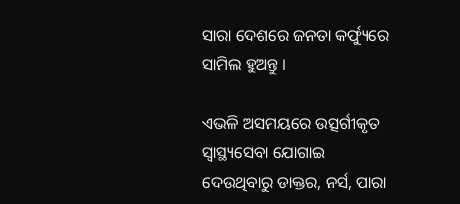ସାରା ଦେଶରେ ଜନତା କର୍ଫ୍ୟୁରେ ସାମିଲ ହୁଅନ୍ତୁ ।

ଏଭଳି ଅସମୟରେ ଉତ୍ସର୍ଗୀକୃତ ସ୍ୱାସ୍ଥ୍ୟସେବା ଯୋଗାଇ ଦେଉଥିବାରୁ ଡାକ୍ତର, ନର୍ସ, ପାରା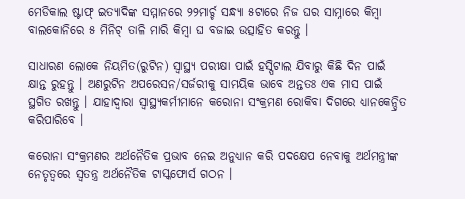ମେଡିକାଲ ଷ୍ଟାଫ୍ ଇତ୍ୟାଦିଙ୍କ ସମ୍ମାନରେ ୨୨ମାର୍ଚ୍ଚ ସନ୍ଧ୍ୟା ୫ଟାରେ ନିଜ ଘର ସାମ୍ନାରେ କିମ୍ବା ବାଲକୋନିରେ ୫ ମିନିଟ୍ ତାଳି ମାରି କିମ୍ବା ଘ ବଜାଇ ଉତ୍ସାହିତ କରନ୍ତୁ ।

ସାଧାରଣ ଲୋକେ ନିୟମିତ(ରୁଟିନ) ସ୍ୱାସ୍ଥ୍ୟ ପରୀକ୍ଷା ପାଇଁ ହସ୍ପିଟାଲ ଯିବାରୁ କିଛି ଦିନ ପାଇଁ କ୍ଷାନ୍ତ ରୁହନ୍ତୁ । ଅଣରୁଟିନ ଅପରେସନ/ସର୍ଜରୀକୁ ସାମୟିକ ଭାବେ ଅନ୍ତତଃ ଏକ ମାସ ପାଇଁ ସ୍ଥଗିତ ରଖନ୍ତୁ । ଯାହାଦ୍ୱାରା ସ୍ୱାସ୍ଥ୍ୟକର୍ମୀମାନେ କରୋନା ସଂକ୍ରମଣ ରୋକିବା ଦିଗରେ ଧ୍ୟାନକେନ୍ଦ୍ରିତ କରିପାରିବେ ।

କରୋନା ସଂକ୍ରମଣର ଅର୍ଥନୈତିକ ପ୍ରଭାବ ନେଇ ଅନୁଧ୍ୟାନ କରି ପଦକ୍ଷେପ ନେବାକୁ ଅର୍ଥମନ୍ତ୍ରୀଙ୍କ ନେତୃତ୍ୱରେ ସ୍ୱତନ୍ତ୍ର ଅର୍ଥନୈତିକ ଟାସ୍କଫୋର୍ସ ଗଠନ ।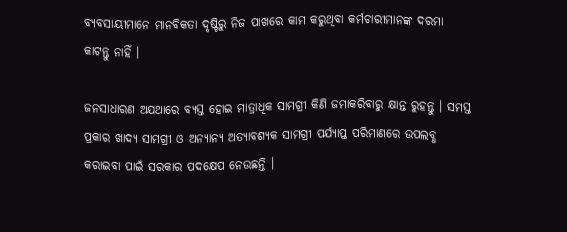ବ୍ୟବସାୟୀମାନେ ମାନବିକତା ଦୃଷ୍ଟିରୁ ନିଜ ପାଖରେ କାମ କରୁଥିବା କର୍ମଚାରୀମାନଙ୍କ ଦରମା କାଟନ୍ତୁ ନାହିଁ ।

ଜନସାଧାରଣ ଅଯଥାରେ ବ୍ୟସ୍ତ ହୋଇ ମାତ୍ରାଧିକ ସାମଗ୍ରୀ କିଣି ଜମାକରିବାରୁ କ୍ଷାନ୍ତ ରୁହନ୍ତୁ । ସମସ୍ତ ପ୍ରକାର ଖାଦ୍ୟ ସାମଗ୍ରୀ ଓ ଅନ୍ୟାନ୍ୟ ଅତ୍ୟାବଶ୍ୟକ ସାମଗ୍ରୀ ପର୍ଯ୍ୟାପ୍ତ ପରିମାଣରେ ଉପଲବ୍ଧ କରାଇବା ପାଇଁ ସରକାର ପଦକ୍ଷେପ ନେଉଛନ୍ତି ।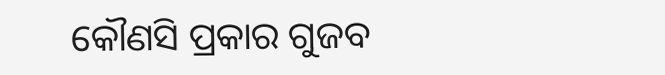କୌଣସି ପ୍ରକାର ଗୁଜବ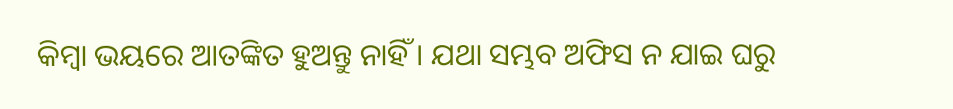କିମ୍ବା ଭୟରେ ଆତଙ୍କିତ ହୁଅନ୍ତୁ ନାହିଁ । ଯଥା ସମ୍ଭବ ଅଫିସ ନ ଯାଇ ଘରୁ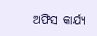ଅଫିସ କାର୍ଯ୍ୟ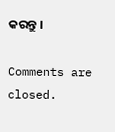କରନ୍ତୁ ।

Comments are closed.